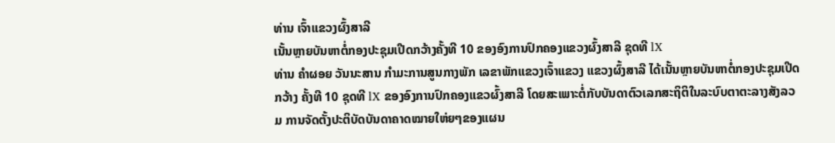ທ່ານ ເຈົ້າແຂວງຜົ້ງສາລີ
ເນັ້ນຫຼາຍບັນຫາຕໍ່ກອງປະຊຸມເປີດກວ້າງຄັ້ງທີ 10 ຂອງອົງການປົກຄອງແຂວງຜົ້ງສາລີ ຊຸດທີ lX
ທ່ານ ຄຳຜອຍ ວັນນະສານ ກຳມະການສູນກາງພັກ ເລຂາພັກແຂວງເຈົ້າແຂວງ ແຂວງຜົ້ງສາລີ ໄດ້ເນັ້ນຫຼາຍບັນຫາຕໍ່ກອງປະຊຸມເປີດກວ້າງ ຄັ້ງທີ 10 ຊຸດທີ lX ຂອງອົງການປົກຄອງແຂວຜົ້ງສາລີ ໂດຍສະເພາະຕໍ່ກັບບັນດາຕົວເລກສະຖິຕິໃນລະບົບຕາຕະລາງສັງລວມ ການຈັດຕັ້ງປະຕິບັດບັນດາຄາດໝາຍໃຫ່ຍໆຂອງແຜນ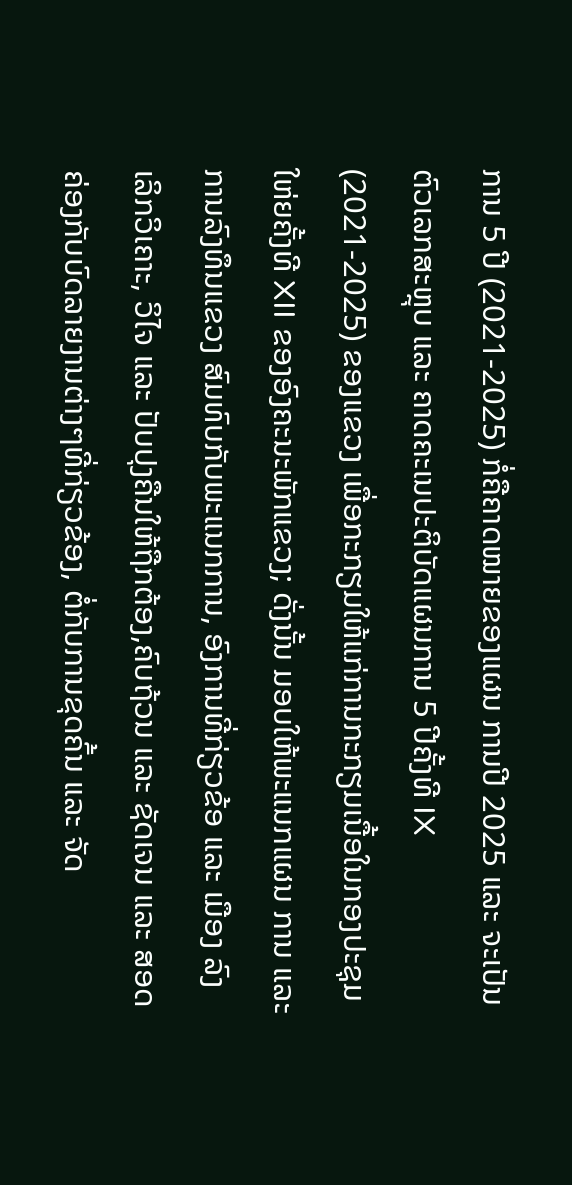ການ 5 ປີ (2021-2025) ກໍ່ຄືຄາດໝາຍຂອງແຜນ ການປີ 2025 ແລະ ຈະເປັນຕົວເລກສະຫຼຸບ ແລະ ຄາດຄະເນປະຕິບັດແຜນການ 5 ປີຄັ້ງທີ IX (2021-2025) ຂອງແຂວງ ເພື່ອກະກຽມໃຫ້ແກ່ການກະກຽມເນື້ອໃນກອງປະຊຸມໃຫ່ຍຄັ້ງທີ XII ຂອງອົງຄະນະພັກແຂວງ; ດັ່ງນັ້ນ ມອບໃຫ້ພະແນກແຜນ ການ ແລະ ການລົງທຶນແຂວງ ສົມທົບກັບພະແນກການ, ອົງການທີ່ກ່ຽວຂ້ອ ແລະ ເມືອງ ລົງເລິກວິເຄາະ, ວິໄຈ ແລະ ປັບປຸງຄືນໃຫ້ຖືກຕ້ອງ,ຄົບຖ້ວນ ແລະ ຊັດເຈນ ແລະ ສອດຄ່ອງກັບບົດລາຍງານຕ່າງໆທີ່ກ່ຽວຂ້ອງ, ຕໍ່ກັບການຂຸດຄົ້ນ ແລະ ຈັດ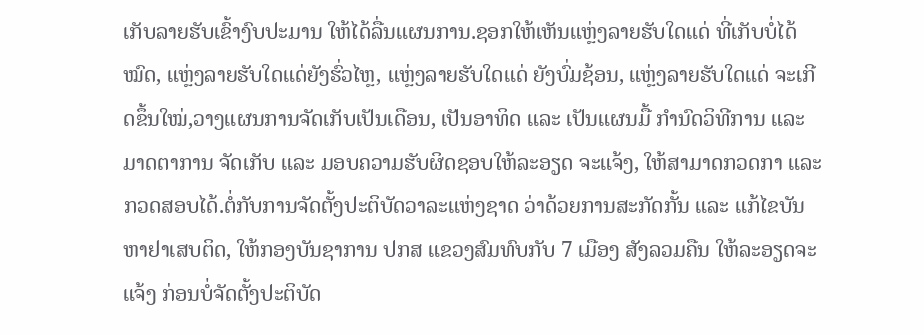ເກັບລາຍຮັບເຂົ້າງົບປະມານ ໃຫ້ໄດ້ລື່ນແຜນການ.ຊອກໃຫ້ເຫັນແຫຼ່ງລາຍຮັບໃດແດ່ ທີ່ເກັບບໍ່ໄດ້ໝົດ, ແຫຼ່ງລາຍຮັບໃດແດ່ຍັງຮົ່ວໄຫຼ, ແຫຼ່ງລາຍຮັບໃດແດ່ ຍັງບົ່ມຊ້ອນ, ແຫຼ່ງລາຍຮັບໃດແດ່ ຈະເກີດຂຶ້ນໃໝ່,ວາງແຜນການຈັດເກັບເປັນເດືອນ, ເປັນອາທິດ ແລະ ເປັນແຜນມື້ ກໍານົດວິທີການ ແລະ ມາດຕາການ ຈັດເກັບ ແລະ ມອບຄວາມຮັບຜິດຊອບໃຫ້ລະອຽດ ຈະແຈ້ງ, ໃຫ້ສາມາດກວດກາ ແລະ ກວດສອບໄດ້.ຕໍ່ກັບການຈັດຕັ້ງປະຕິບັດວາລະແຫ່ງຊາດ ວ່າດ້ວຍການສະກັດກັ້ນ ແລະ ແກ້ໄຂບັນຫາຢາເສບຕິດ, ໃຫ້ກອງບັນຊາການ ປກສ ແຂວງສົມທົບກັບ 7 ເມືອງ ສັງລວມຄືນ ໃຫ້ລະອຽດຈະແຈ້ງ ກ່ອນບໍ່ຈັດຕັ້ງປະຕິບັດ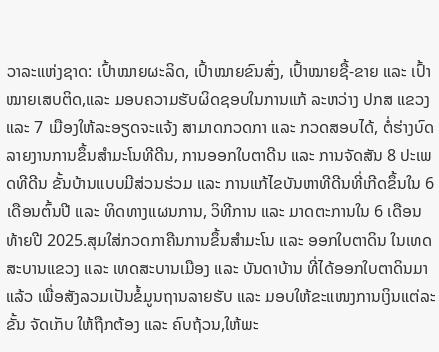ວາລະແຫ່ງຊາດ: ເປົ້າໝາຍຜະລິດ, ເປົ້າໝາຍຂົນສົ່ງ, ເປົ້າໝາຍຊື້-ຂາຍ ແລະ ເປົ້າໝາຍເສບຕິດ,ແລະ ມອບຄວາມຮັບຜິດຊອບໃນການແກ້ ລະຫວ່າງ ປກສ ແຂວງ ແລະ 7 ເມືອງໃຫ້ລະອຽດຈະແຈ້ງ ສາມາດກວດກາ ແລະ ກວດສອບໄດ້, ຕໍ່ຮ່າງບົດລາຍງານການຂຶ້ນສໍາມະໂນທີດີນ, ການອອກໃບຕາດີນ ແລະ ການຈັດສັນ 8 ປະເພດທີດີນ ຂັ້ນບ້ານແບບມີສ່ວນຮ່ວມ ແລະ ການແກ້ໄຂບັນຫາທີດີນທີ່ເກີດຂຶ້ນໃນ 6 ເດືອນຕົ້ນປີ ແລະ ທິດທາງແຜນການ, ວິທີການ ແລະ ມາດຕະການໃນ 6 ເດືອນທ້າຍປີ 2025.ສຸມໃສ່ກວດກາຄືນການຂຶ້ນສໍາມະໂນ ແລະ ອອກໃບຕາດິນ ໃນເທດສະບານແຂວງ ແລະ ເທດສະບານເມືອງ ແລະ ບັນດາບ້ານ ທີ່ໄດ້ອອກໃບຕາດິນມາແລ້ວ ເພື່ອສັງລວມເປັນຂໍ້ມູນຖານລາຍຮັບ ແລະ ມອບໃຫ້ຂະແໜງການເງິນແຕ່ລະຂັ້ນ ຈັດເກັບ ໃຫ້ຖືກຕ້ອງ ແລະ ຄົບຖ້ວນ,ໃຫ້ພະ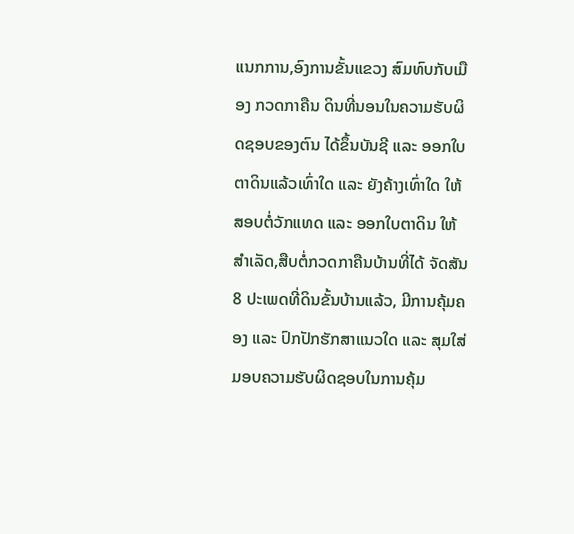ແນກການ,ອົງການຂັ້ນແຂວງ ສົມທົບກັບເມືອງ ກວດກາຄືນ ດິນທີ່ນອນໃນຄວາມຮັບຜິດຊອບຂອງຕົນ ໄດ້ຂຶ້ນບັນຊີ ແລະ ອອກໃບຕາດິນແລ້ວເທົ່າໃດ ແລະ ຍັງຄ້າງເທົ່າໃດ ໃຫ້ສອບຕໍ່ວັກແທດ ແລະ ອອກໃບຕາດິນ ໃຫ້ສໍາເລັດ,ສືບຕໍ່ກວດກາຄືນບ້ານທີ່ໄດ້ ຈັດສັນ 8 ປະເພດທີ່ດິນຂັ້ນບ້ານແລ້ວ, ມີການຄຸ້ມຄອງ ແລະ ປົກປັກຮັກສາແນວໃດ ແລະ ສຸມໃສ່ມອບຄວາມຮັບຜິດຊອບໃນການຄຸ້ມ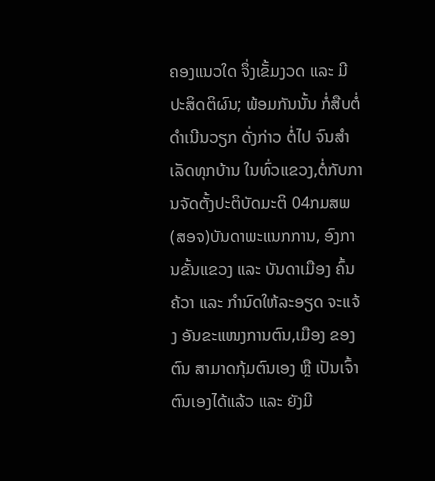ຄອງແນວໃດ ຈຶ່ງເຂັ້ມງວດ ແລະ ມີປະສິດຕິຜົນ; ພ້ອມກັນນັ້ນ ກໍ່ສືບຕໍ່ດໍາເນີນວຽກ ດັ່ງກ່າວ ຕໍ່ໄປ ຈົນສໍາເລັດທຸກບ້ານ ໃນທົ່ວແຂວງ,ຕໍ່ກັບການຈັດຕັ້ງປະຕິບັດມະຕິ 04ກມສພ(ສອຈ)ບັນດາພະແນກການ, ອົງການຂັ້ນແຂວງ ແລະ ບັນດາເມືອງ ຄົ້ນຄ້ວາ ແລະ ກໍານົດໃຫ້ລະອຽດ ຈະແຈ້ງ ອັນຂະແໜງການຕົນ,ເມືອງ ຂອງຕົນ ສາມາດກຸ້ມຕົນເອງ ຫຼື ເປັນເຈົ້າຕົນເອງໄດ້ແລ້ວ ແລະ ຍັງມີ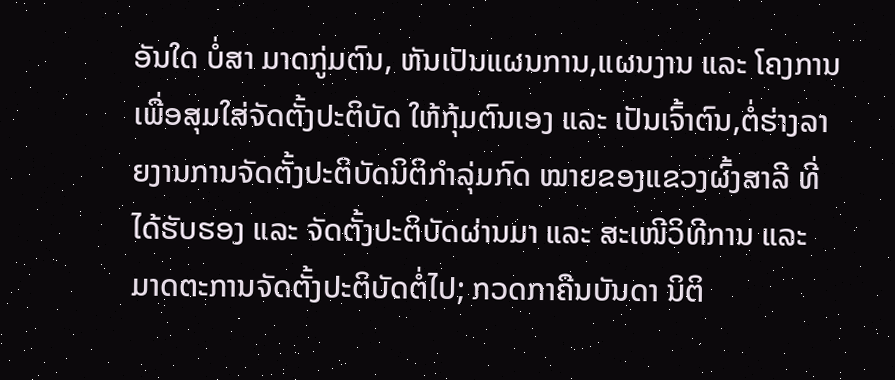ອັນໃດ ບໍ່ສາ ມາດກູ່ມຕົນ, ຫັນເປັນແຜນການ,ແຜນງານ ແລະ ໂຄງການ ເພື່ອສຸມໃສ່ຈັດຕັ້ງປະຕິບັດ ໃຫ້ກຸ້ມຕົນເອງ ແລະ ເປັນເຈົ້າຕົນ,ຕໍ່ຮ່າງລາຍງານການຈັດຕັ້ງປະຕິບັດນິຕິກໍາລຸ່ມກົດ ໝາຍຂອງແຂວງຜົ້ງສາລີ ທີ່ໄດ້ຮັບຮອງ ແລະ ຈັດຕັ້ງປະຕິບັດຜ່ານມາ ແລະ ສະເໜີວິທີການ ແລະ ມາດຕະການຈັດຕັ້ງປະຕິບັດຕໍ່ໄປ; ກວດກາຄືນບັນດາ ນິຕິ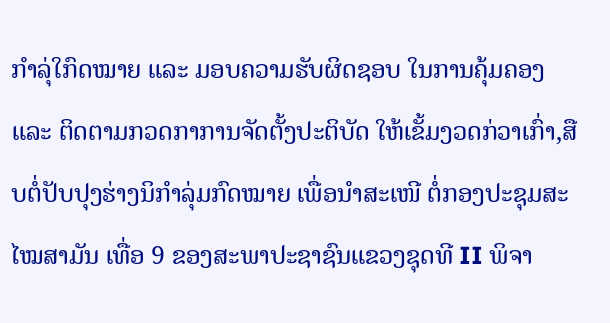ກໍາລຸ່ໃກົດໝາຍ ແລະ ມອບຄວາມຮັບຜິດຊອບ ໃນການຄຸ້ມຄອງ ແລະ ຕິດຕາມກວດກາການຈັດຕັ້ງປະຕິບັດ ໃຫ້ເຂັ້ມງວດກ່ວາເກົ່າ,ສືບຕໍ່ປັບປຸງຮ່າງນິກໍາລຸ່ມກົດໝາຍ ເພື່ອນໍາສະເໜີ ຕໍ່ກອງປະຊຸມສະໄໝສາມັນ ເທື່ອ 9 ຂອງສະພາປະຊາຊົນແຂວງຊຸດທີ II ພິຈາ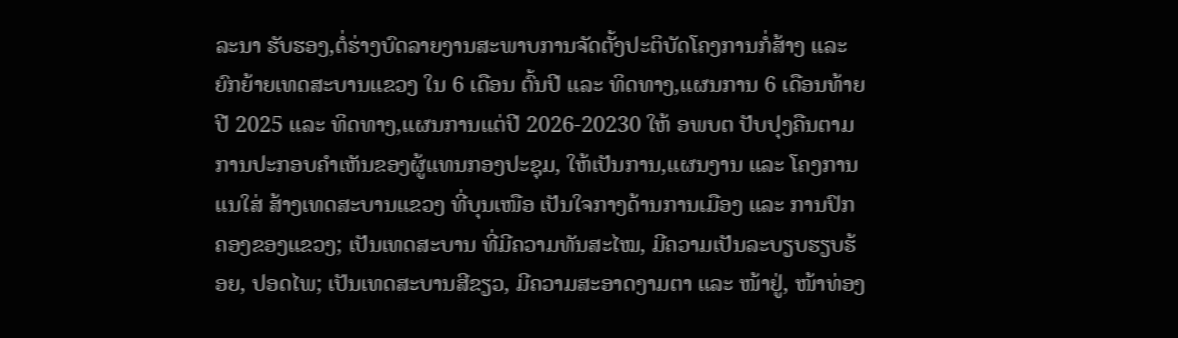ລະນາ ຮັບຮອງ,ຕໍ່ຮ່າງບົດລາຍງານສະພາບການຈັດຕັ້ງປະຕິບັດໂຄງການກໍ່ສ້າງ ແລະ ຍົກຍ້າຍເທດສະບານແຂວງ ໃນ 6 ເດືອນ ຕົ້ນປີ ແລະ ທິດທາງ,ແຜນການ 6 ເດືອນທ້າຍປີ 2025 ແລະ ທິດທາງ,ແຜນການແຕ່ປີ 2026-20230 ໃຫ້ ອພບຕ ປັບປຸງຄືນຕາມການປະກອບຄໍາເຫັນຂອງຜູ້ແທນກອງປະຊຸມ, ໃຫ້ເປັນການ,ແຜນງານ ແລະ ໂຄງການແນໃສ່ ສ້າງເທດສະບານແຂວງ ທີ່ບຸນເໜືອ ເປັນໃຈກາງດ້ານການເມືອງ ແລະ ການປົກຄອງຂອງແຂວງ; ເປັນເທດສະບານ ທີ່ມີຄວາມທັນສະໄໝ, ມີຄວາມເປັນລະບຽບຮຽບຮ້ອຍ, ປອດໄພ; ເປັນເທດສະບານສີຂຽວ, ມີຄວາມສະອາດງາມຕາ ແລະ ໜ້າຢູ່, ໜ້າທ່ອງ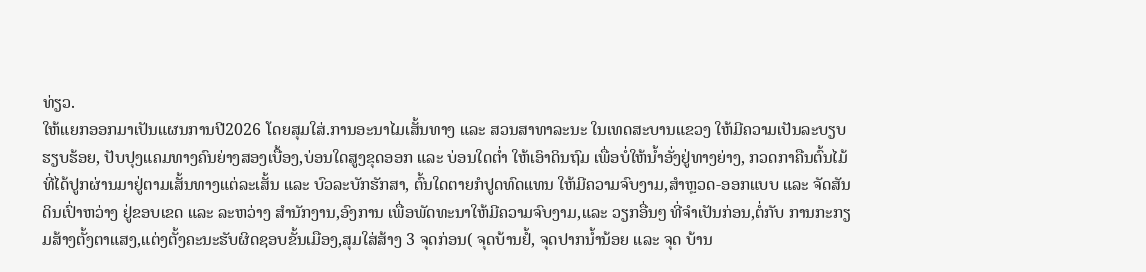ທ່ຽວ.
ໃຫ້ແຍກອອກມາເປັນແຜນການປີ2026 ໂດຍສຸມໃສ່.ການອະນາໄມເສັ້ນທາງ ແລະ ສວນສາທາລະນະ ໃນເທດສະບານແຂວງ ໃຫ້ມີຄວາມເປັນລະບຽບຮຽບຮ້ອຍ, ປັບປຸງແຄມທາງຄົນຍ່າງສອງເບື້ອງ,ບ່ອນໃດສູງຂຸດອອກ ແລະ ບ່ອນໃດຕ່ຳ ໃຫ້ເອົາດິນຖົມ ເພື່ອບໍ່ໃຫ້ນໍ້າອັ່ງຢູ່ທາງຍ່າງ, ກວດກາຄືນຕົ້ນໄມ້ທີ່ໄດ້ປູກຜ່ານມາຢູ່ຕາມເສັ້ນທາງແຕ່ລະເສັ້ນ ແລະ ບົວລະບັກຮັກສາ, ຕົ້ນໃດຕາຍກໍປູດທົດແທນ ໃຫ້ມີຄວາມຈົບງາມ,ສໍາຫຼວດ-ອອກແບບ ແລະ ຈັດສັນດິນເປົ່າຫວ່າງ ຢູ່ຂອບເຂດ ແລະ ລະຫວ່າງ ສໍານັກງານ,ອົງການ ເພື່ອພັດທະນາໃຫ້ມີຄວາມຈົບງາມ,ແລະ ວຽກອື່ນໆ ທີ່ຈໍາເປັນກ່ອນ,ຕໍ່ກັບ ການກະກຽມສ້າງຕັ້ງຕາແສງ,ແຕ່ງຕັ້ງຄະນະຮັບຜິດຊອບຂັ້ນເມືອງ,ສຸມໃສ່ສ້າງ 3 ຈຸດກ່ອນ( ຈຸດບ້ານຢໍ້, ຈຸດປາກນໍ້ານ້ອຍ ແລະ ຈຸດ ບ້ານ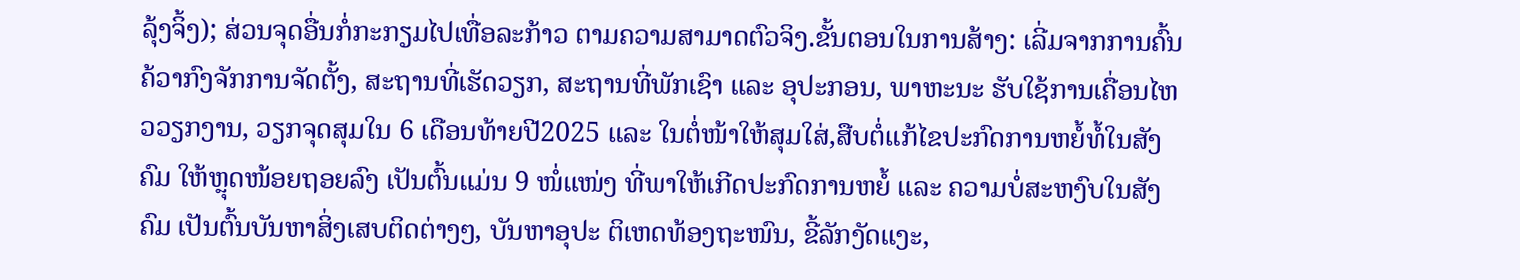ລຸ້ງຈິ້ງ); ສ່ວນຈຸດອື່ນກໍ່ກະກຽມໄປເທື່ອລະກ້າວ ຕາມຄວາມສາມາດຕົວຈິງ.ຂັ້ນຕອນໃນການສ້າງ: ເລີ່ມຈາກການຄົ້ນຄ້ວາກົງຈັກການຈັດຕັ້ງ, ສະຖານທີ່ເຮັດວຽກ, ສະຖານທີ່ພັກເຊົາ ແລະ ອຸປະກອນ, ພາຫະນະ ຮັບໃຊ້ການເຄື່ອນໄຫວວຽກງານ, ວຽກຈຸດສຸມໃນ 6 ເດືອນທ້າຍປີ2025 ແລະ ໃນຕໍ່ໜ້າໃຫ້ສຸມໃສ່,ສືບຕໍ່ແກ້ໄຂປະກົດການຫຍໍ້ທໍ້ໃນສັງຄົມ ໃຫ້ຫຼຸດໜ້ອຍຖອຍລົງ ເປັນຕົ້ນແມ່ນ 9 ໜໍ່ແໜ່ງ ທີ່ພາໃຫ້ເກີດປະກົດການຫຍໍ້ ແລະ ຄວາມບໍ່ສະຫງົບໃນສັງຄົມ ເປັນຕົ້ນບັນຫາສິ່ງເສບຕິດຕ່າງໆ, ບັນຫາອຸປະ ຕິເຫດທ້ອງຖະໜົນ, ຂີ້ລັກງັດແງະ,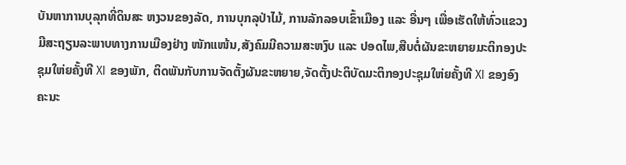ບັນຫາການບຸລຸກທີ່ດິນສະ ຫງວນຂອງລັດ, ການບຸກລຸປ່າໄມ້, ການລັກລອບເຂົ້າເມືອງ ແລະ ອື່ນໆ ເພື່ອເຮັດໃຫ້ທົ່ວແຂວງມີສະຖຽນລະພາບທາງການເມືອງຢ່າງ ໜັກແໜ້ນ,ສັງຄົມມີຄວາມສະຫງົບ ແລະ ປອດໄພ,ສືບຕໍ່ຜັນຂະຫຍາຍມະຕິກອງປະຊຸມໃຫ່ຍຄັ້ງທີ XI ຂອງພັກ, ຕິດພັນກັບການຈັດຕັ້ງຜັນຂະຫຍາຍ,ຈັດຕັ້ງປະຕິບັດມະຕິກອງປະຊຸມໃຫ່ຍຄັ້ງທີ XI ຂອງອົງຄະນະ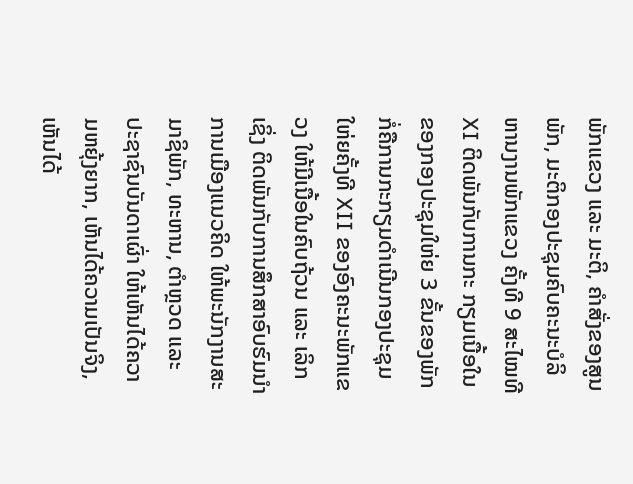ພັກແຂວງ ແລະ ມະຕິ, ຄໍາສັ່ງຂອງສູນພັກ, ມະຕິກອງປະຊຸມຄົບຄະນະບໍລິຫານງານພັກແຂວງ ຄັ້ງທີ 9 ສະໄໝທີ XI ຕິດພັນກັບການກະ ກຽມເນື້ອໃນຂອງກອງປະຊຸມໃຫ່ຍ 3 ຂັ້ນຂອງພັກ ກໍ່ຄືການກະກຽມດໍາເນີນກອງປະຊຸມໃຫ່ຍຄັ້ງທີ XII ຂອງອົງຄະນະພັກແຂວງ ໃຫ້ມີເນື້ອໃນຄົບຖ້ວນ ແລະ ເລິກເຊິ່ງ ຕິດພັນກັບການສຶກສາອົບຮົມນໍາການເມືອງແນວຄິດ ໃຫ້ພະນັກງານສະມາຊິພັກ, ທະຫານ, ຕໍາຫຼວດ ແລະ ປະຊາຊົນບັນດາເຜົ່າ ໃຫ້ເຫັນໄດ້ຄວາມຫຍຸ້ງຍາກ, ເຫັນໄດ້ຄວາມເປັນຈິງ, ເຫັນໄດ້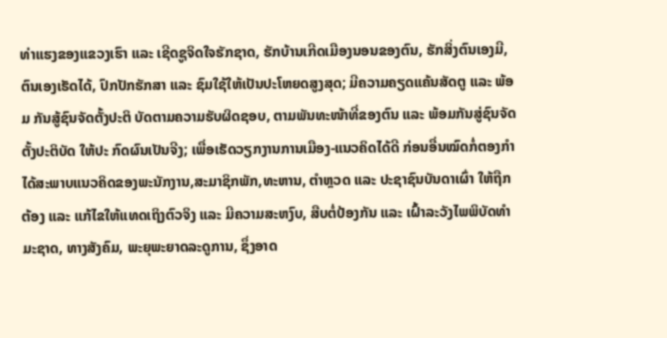ທ່າແຮງຂອງແຂວງເຮົາ ແລະ ເຊີດຊູຈິດໃຈຮັກຊາດ, ຮັກບ້ານເກີດເມືອງນອນຂອງຕົນ, ຮັກສິ່ງຕົນເອງມີ, ຕົນເອງເຮັດໄດ້, ປົກປັກຮັກສາ ແລະ ຊົມໃຊ້ໃຫ້ເປັນປະໂຫຍດສູງສຸດ; ມີຄວາມຄຽດແຄ້ນສັດຕູ ແລະ ພ້ອມ ກັນສູ້ຊົນຈັດຕັ້ງປະຕິ ບັດຕາມຄວາມຮັບຜິດຊອບ, ຕາມພັນທະໜ້າທີ່ຂອງຕົນ ແລະ ພ້ອມກັນສູ່ຊົນຈັດຕັ້ງປະຕິບັດ ໃຫ້ປະ ກົດຜົນເປັນຈີງ; ເພື່ອເຮັດວຽກງານການເມືອງ-ແນວຄິດໄດ້ດີ ກ່ອນອື່ນໝົດກໍ່ຕອງກໍາໄດ້ສະພາບແນວຄິດຂອງພະນັກງານ,ສະມາຊິກພັກ,ທະຫານ, ຕໍາຫຼວດ ແລະ ປະຊາຊົນບັນດາເຜົ່າ ໃຫ້ຖືກຕ້ອງ ແລະ ແກ້ໄຂໃຫ້ແທດເຖິງຕົວຈິງ ແລະ ມີຄວາມສະຫງົບ, ສືບຕໍ່ປ້ອງກັນ ແລະ ເຝົ້າລະວັງໄພພິບັດທໍາມະຊາດ, ທາງສັງຄົມ, ພະຍຸພະຍາດລະດູການ, ຊຶ່ງອາດ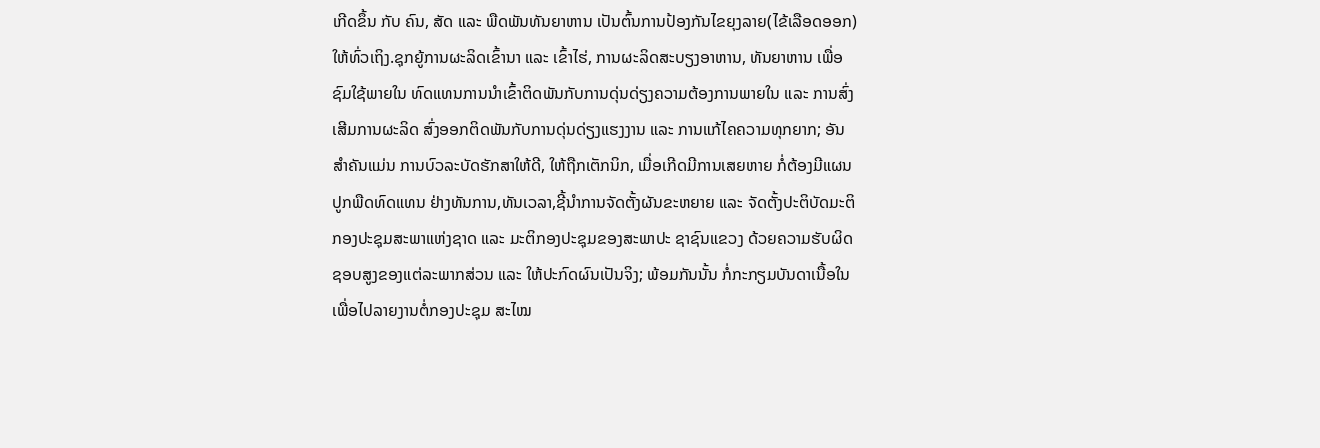ເກີດຂຶ້ນ ກັບ ຄົນ, ສັດ ແລະ ພືດພັນທັນຍາຫານ ເປັນຕົ້ນການປ້ອງກັນໄຂຍຸງລາຍ(ໄຂ້ເລືອດອອກ)ໃຫ້ທົ່ວເຖິງ.ຊຸກຍູ້ການຜະລິດເຂົ້ານາ ແລະ ເຂົ້າໄຮ່, ການຜະລິດສະບຽງອາຫານ, ທັນຍາຫານ ເພື່ອຊົມໃຊ້ພາຍໃນ ທົດແທນການນໍາເຂົ້າຕິດພັນກັບການດຸ່ນດ່ຽງຄວາມຕ້ອງການພາຍໃນ ແລະ ການສົ່ງ ເສີມການຜະລິດ ສົ່ງອອກຕິດພັນກັບການດຸ່ນດ່ຽງແຮງງານ ແລະ ການແກ້ໄຄຄວາມທຸກຍາກ; ອັນສໍາຄັນແມ່ນ ການບົວລະບັດຮັກສາໃຫ້ດີ, ໃຫ້ຖືກເຕັກນິກ, ເມື່ອເກີດມີການເສຍຫາຍ ກໍ່ຕ້ອງມີແຜນປູກພືດທົດແທນ ຢ່າງທັນການ,ທັນເວລາ,ຊີ້ນໍາການຈັດຕັ້ງຜັນຂະຫຍາຍ ແລະ ຈັດຕັ້ງປະຕິບັດມະຕິກອງປະຊຸມສະພາແຫ່ງຊາດ ແລະ ມະຕິກອງປະຊຸມຂອງສະພາປະ ຊາຊົນແຂວງ ດ້ວຍຄວາມຮັບຜິດຊອບສູງຂອງແຕ່ລະພາກສ່ວນ ແລະ ໃຫ້ປະກົດຜົນເປັນຈິງ; ພ້ອມກັນນັ້ນ ກໍ່ກະກຽມບັນດາເນື້ອໃນ ເພື່ອໄປລາຍງານຕໍ່ກອງປະຊຸມ ສະໄໝ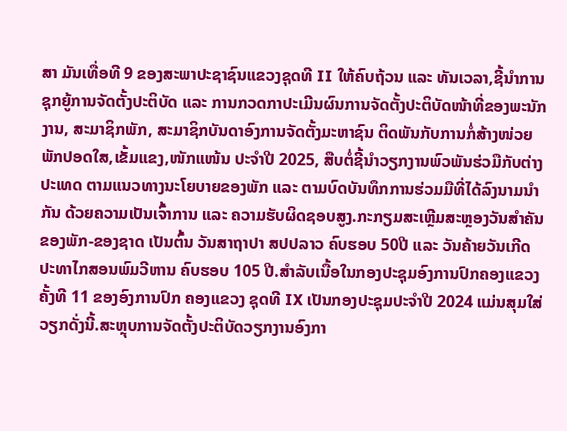ສາ ມັນເທື່ອທີ 9 ຂອງສະພາປະຊາຊົນແຂວງຊຸດທີ II ໃຫ້ຄົບຖ້ວນ ແລະ ທັນເວລາ,ຊີ້ນໍາການຊຸກຍູ້ການຈັດຕັ້ງປະຕິບັດ ແລະ ການກວດກາປະເມີນຜົນການຈັດຕັ້ງປະຕິບັດໜ້າທີ່ຂອງພະນັກງານ, ສະມາຊິກພັກ, ສະມາຊິກບັນດາອົງການຈັດຕັ້ງມະຫາຊົນ ຕິດພັນກັບການກໍ່ສ້າງໜ່ວຍພັກປອດໃສ,ເຂັ້ມແຂງ,ໜັກແໜ້ນ ປະຈໍາປີ 2025, ສືບຕໍ່ຊີ້ນໍາວຽກງານພົວພັນຮ່ວມືກັບຕ່າງປະເທດ ຕາມແນວທາງນະໂຍບາຍຂອງພັກ ແລະ ຕາມບົດບັນທຶກການຮ່ວມມືທີ່ໄດ້ລົງນາມນໍາກັນ ດ້ວຍຄວາມເປັນເຈົ້າການ ແລະ ຄວາມຮັບຜິດຊອບສູງ.ກະກຽມສະເຫຼີມສະຫຼອງວັນສໍາຄັນຂອງພັກ-ຂອງຊາດ ເປັນຕົ້ນ ວັນສາຖາປາ ສປປລາວ ຄົບຮອບ 50ປີ ແລະ ວັນຄ້າຍວັນເກີດ ປະທາໄກສອນພົມວີຫານ ຄົບຮອບ 105 ປີ.ສໍາລັບເນື້ອໃນກອງປະຊຸມອົງການປົກຄອງແຂວງ ຄັ້ງທີ 11 ຂອງອົງການປົກ ຄອງແຂວງ ຊຸດທີ IX ເປັນກອງປະຊຸມປະຈໍາປີ 2024 ແມ່ນສຸມໃສ່ ວຽກດັ່ງນີ້.ສະຫຼຸບການຈັດຕັ້ງປະຕິບັດວຽກງານອົງກາ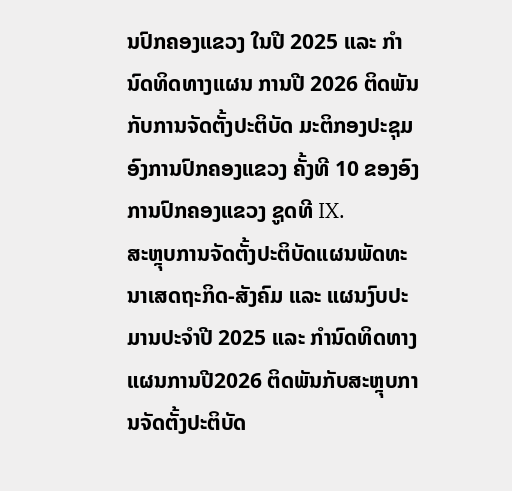ນປົກຄອງແຂວງ ໃນປີ 2025 ແລະ ກໍານົດທິດທາງແຜນ ການປີ 2026 ຕິດພັນກັບການຈັດຕັ້ງປະຕິບັດ ມະຕິກອງປະຊຸມອົງການປົກຄອງແຂວງ ຄັ້ງທີ 10 ຂອງອົງການປົກຄອງແຂວງ ຊູດທີ IX.
ສະຫຼຸບການຈັດຕັ້ງປະຕິບັດແຜນພັດທະນາເສດຖະກິດ-ສັງຄົມ ແລະ ແຜນງົບປະມານປະຈໍາປີ 2025 ແລະ ກໍານົດທິດທາງແຜນການປີ2026 ຕິດພັນກັບສະຫຼຸບການຈັດຕັ້ງປະຕິບັດ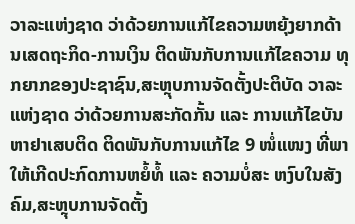ວາລະແຫ່ງຊາດ ວ່າດ້ວຍການແກ້ໄຂຄວາມຫຍຸ້ງຍາກດ້ານເສດຖະກິດ-ການເງິນ ຕິດພັນກັບການແກ້ໄຂຄວາມ ທຸກຍາກຂອງປະຊາຊົນ,ສະຫຼຸບການຈັດຕັ້ງປະຕິບັດ ວາລະແຫ່ງຊາດ ວ່າດ້ວຍການສະກັດກັ້ນ ແລະ ການແກ້ໄຂບັນ ຫາຢາເສບຕິດ ຕິດພັນກັບການແກ້ໄຂ 9 ໜໍ່ແໜງ ທີ່ພາໃຫ້ເກີດປະກົດການຫຍໍ້ທໍ້ ແລະ ຄວາມບໍ່ສະ ຫງົບໃນສັງຄົມ,ສະຫຼຸບການຈັດຕັ້ງ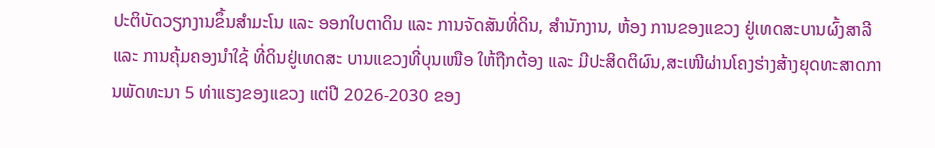ປະຕິບັດວຽກງານຂຶ້ນສໍາມະໂນ ແລະ ອອກໃບຕາດິນ ແລະ ການຈັດສັນທີ່ດິນ, ສໍານັກງານ, ຫ້ອງ ການຂອງແຂວງ ຢູ່ເທດສະບານຜົ້ງສາລີ ແລະ ການຄຸ້ມຄອງນໍາໃຊ້ ທີ່ດິນຢູ່ເທດສະ ບານແຂວງທີ່ບຸນເໜືອ ໃຫ້ຖືກຕ້ອງ ແລະ ມີປະສິດຕິຜົນ,ສະເໜີຜ່ານໂຄງຮ່າງສ້າງຍຸດທະສາດການພັດທະນາ 5 ທ່າແຮງຂອງແຂວງ ແຕ່ປີ 2026-2030 ຂອງ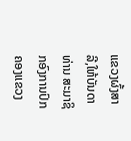ແຂວງຜົ້ງສາລີ,ໃຫ້ບັນດາ ທ່ານ ສະມາຊິກອົງການປົກຄອງແຂວງ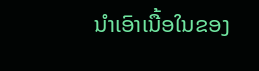ນໍາເອົາເນື້ອໃນຂອງ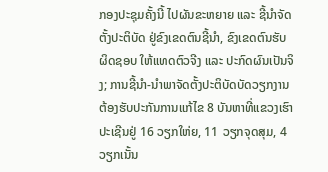ກອງປະຊຸມຄັ້ງນີ້ ໄປຜັນຂະຫຍາຍ ແລະ ຊີ້ນໍາຈັດຕັ້ງປະຕິບັດ ຢູ່ຂົງເຂດຕົນຊີ້ນໍາ, ຂົງເຂດຕົນຮັບຜິດຊອບ ໃຫ້ແທດຕົວຈີງ ແລະ ປະກົດຜົນເປັນຈິງ; ການຊີ້ນໍາ-ນໍາພາຈັດຕັ້ງປະຕິບັດບັດວຽກງານ ຕ້ອງຮັບປະກັນການແກ້ໄຂ 8 ບັນຫາທີ່ແຂວງເຮົາປະເຊີນຢູ່ 16 ວຽກໃຫ່ຍ, 11 ວຽກຈຸດສຸມ, 4 ວຽກເນັ້ນ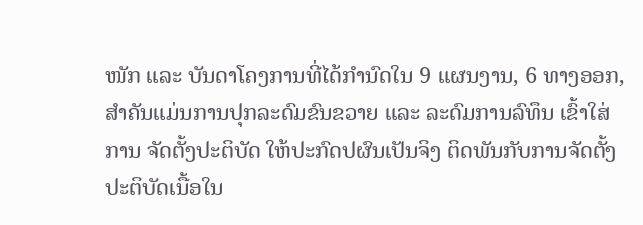ໜັກ ແລະ ບັນດາໂຄງການທີ່ໄດ້ກໍານົດໃນ 9 ແຜນງານ, 6 ທາງອອກ, ສໍາຄັນແມ່ນການປຸກລະດົມຂົນຂວາຍ ແລະ ລະດົມການລົທຶນ ເຂົ້າໃສ່ການ ຈັດຕັ້ງປະຕິບັດ ໃຫ້ປະກົດປຜົນເປັນຈິງ ຕິດພັນກັບການຈັດຕັ້ງປະຕິບັດເນື້ອໃນ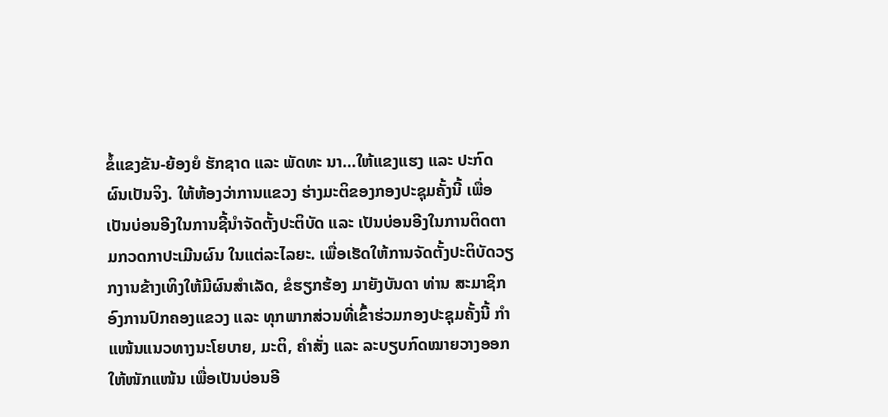ຂໍ້ແຂງຂັນ-ຍ້ອງຍໍ ຮັກຊາດ ແລະ ພັດທະ ນາ…ໃຫ້ແຂງແຮງ ແລະ ປະກົດຜົນເປັນຈິງ. ໃຫ້ຫ້ອງວ່າການແຂວງ ຮ່າງມະຕິຂອງກອງປະຊຸມຄັ້ງນີ້ ເພື່ອເປັນບ່ອນອີງໃນການຊີ້ນໍາຈັດຕັ້ງປະຕິບັດ ແລະ ເປັນບ່ອນອີງໃນການຕິດຕາມກວດກາປະເມີນຜົນ ໃນແຕ່ລະໄລຍະ. ເພື່ອເຮັດໃຫ້ການຈັດຕັ້ງປະຕິບັດວຽກງານຂ້າງເທິງໃຫ້ມີຜົນສໍາເລັດ, ຂໍຮຽກຮ້ອງ ມາຍັງບັນດາ ທ່ານ ສະມາຊິກອົງການປົກຄອງແຂວງ ແລະ ທຸກພາກສ່ວນທີ່ເຂົ້າຮ່ວມກອງປະຊຸມຄັ້ງນີ້ ກໍາແໜ້ນແນວທາງນະໂຍບາຍ, ມະຕິ, ຄໍາສັ່ງ ແລະ ລະບຽບກົດໝາຍວາງອອກ ໃຫ້ໜັກແໜ້ນ ເພື່ອເປັນບ່ອນອີ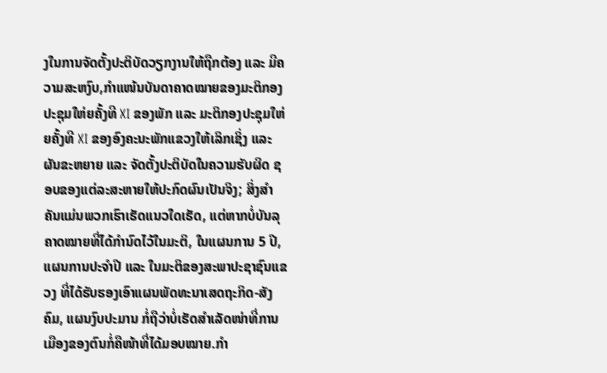ງໃນການຈັດຕັ້ງປະຕິບັດວຽກງານໃຫ້ຖືກຕ້ອງ ແລະ ມີຄວາມສະຫງົບ,ກໍາແໜ້ນບັນດາຄາດໝາຍຂອງມະຕິກອງປະຊຸມໃຫ່ຍຄັ້ງທີ XI ຂອງພັກ ແລະ ມະຕິກອງປະຊຸມໃຫ່ຍຄັ້ງທີ XI ຂອງອົງຄະນະພັກແຂວງໃຫ້ເລິກເຊິ່ງ ແລະ ຜັນຂະຫຍາຍ ແລະ ຈັດຕັ້ງປະຕິບັດໃນຄວາມຮັບຜິດ ຊອບຂອງແຕ່ລະສະຫາຍໃຫ້ປະກົດຜົນເປັນຈິງ; ສິ່ງສໍາຄັນແມ່ນພວກເຮົາເຮັດແນວໃດເຮັດ, ແຕ່ຫາກບໍ່ບັນລຸຄາດໝາຍທີ່ໄດ້ກໍານົດໄວ້ໃນມະຕິ, ໃນແຜນການ 5 ປີ, ແຜນການປະຈໍາປີ ແລະ ໃນມະຕິຂອງສະພາປະຊາຊົນແຂວງ ທີ່ໄດ້ຮັບຮອງເອົາແຜນພັດທະນາເສດຖະກິດ-ສັງຄົມ, ແຜນງົບປະມານ ກໍ່ຖືວ່າບໍ່ເຮັດສໍາເລັດໜ່າທີ່ການເມືອງຂອງຕົນກໍ່ຄືໜ້າທີ່ໄດ້ມອບໝາຍ.ກໍາ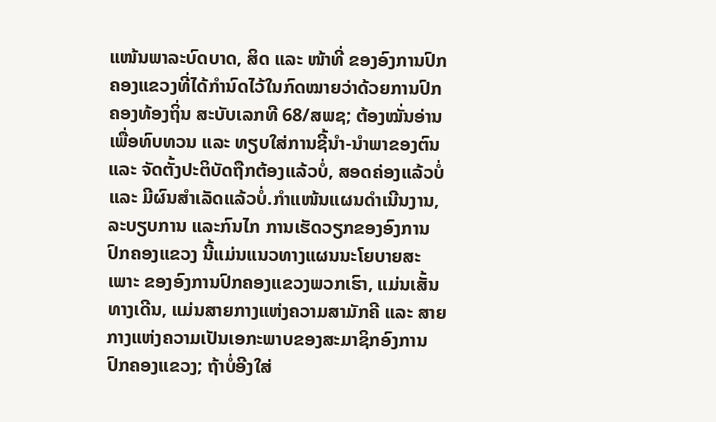ແໜ້ນພາລະບົດບາດ, ສິດ ແລະ ໜ້າທີ່ ຂອງອົງການປົກຄອງແຂວງທີ່ໄດ້ກໍານົດໄວ້ໃນກົດໝາຍວ່າດ້ວຍການປົກຄອງທ້ອງຖິ່ນ ສະບັບເລກທີ 68/ສພຊ; ຕ້ອງໝັ່ນອ່ານເພື່ອທົບທວນ ແລະ ທຽບໃສ່ການຊີ້ນໍາ-ນໍາພາຂອງຕົນ ແລະ ຈັດຕັ້ງປະຕິບັດຖືກຕ້ອງແລ້ວບໍ່, ສອດຄ່ອງແລ້ວບໍ່ ແລະ ມີຜົນສໍາເລັດແລ້ວບໍ່.ກໍາແໜ້ນແຜນດໍາເນີນງານ,ລະບຽບການ ແລະກົນໄກ ການເຮັດວຽກຂອງອົງການປົກຄອງແຂວງ ນີ້ແມ່ນແນວທາງແຜນນະໂຍບາຍສະເພາະ ຂອງອົງການປົກຄອງແຂວງພວກເຮົາ, ແມ່ນເສັ້ນທາງເດີນ, ແມ່ນສາຍກາງແຫ່ງຄວາມສາມັກຄີ ແລະ ສາຍກາງແຫ່ງຄວາມເປັນເອກະພາບຂອງສະມາຊິກອົງການປົກຄອງແຂວງ; ຖ້າບໍ່ອີງໃສ່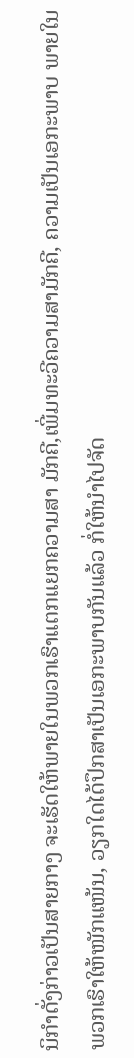ນິກໍາດັ່ງກ່າວເປັນສາຍກາງ ຈະເຮັດໃຫ້ພາຍໃນພວກເຮົາແຕກແຍກຄວາມສາ ມັກຄີ,ເພີ່ມທະວີຄວາມສາມັກຄີ, ຄວາມເປັນເອກະພາບ ພາຍໃນພວກເຮົາໃຫ້ໜັກແໜ້ນ, ວຽກໃດໄດ້ປຶກສາເປັນເອກະພາບກັນແລ້ວ ກໍ່ໃຫ້ນໍາໄປຈັດ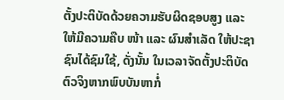ຕັ້ງປະຕິບັດດ້ວຍຄວາມຮັບຜິດຊອບສູງ ແລະ ໃຫ້ມີຄວາມຄືບ ໜ້າ ແລະ ຜົນສໍາເລັດ ໃຫ້ປະຊາຊົນໄດ້ຊົມໃຊ້, ດັ່ງນັ້ນ ໃນເວລາຈັດຕັ້ງປະຕິບັດຕົວຈິງຫາກພົບບັນຫາກໍ່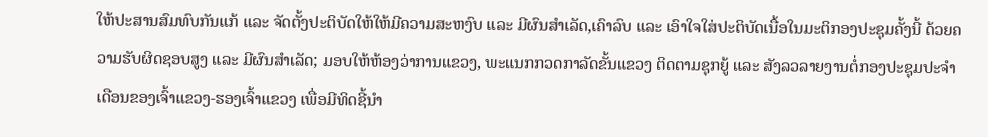ໃຫ້ປະສານສົມທົບກັນແກ້ ແລະ ຈັດຕັ້ງປະຕິບັດໃຫ້ໃຫ້ມີຄວາມສະຫງົບ ແລະ ມີຜົນສໍາເລັດ,ເຄົາລົບ ແລະ ເອົາໃຈໃສ່ປະຕິບັດເນື້ອໃນມະຕິກອງປະຊຸມຄັ້ງນີ້ ດ້ວຍຄວາມຮັບຜິດຊອບສູງ ແລະ ມີຜົນສໍາເລັດ; ມອບໃຫ້ຫ້ອງວ່າການແຂວງ, ພະແນກກວດກາລັດຂັ້ນແຂວງ ຕິດຕາມຊຸກຍູ້ ແລະ ສັງລວລາຍງານຕໍ່ກອງປະຊຸມປະຈໍາເດືອນຂອງເຈົ້າແຂວງ-ຮອງເຈົ້າແຂວງ ເພື່ອມີທິດຊີ້ນໍາ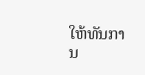ໃຫ້ທັນການ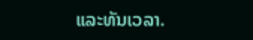ແລະທັນເວລາ.